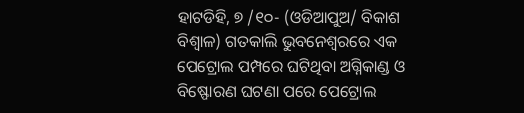ହାଟଡିହି, ୭ /୧୦- (ଓଡିଆପୁଅ/ ବିକାଶ ବିଶ୍ୱାଳ) ଗତକାଲି ଭୁବନେଶ୍ୱରରେ ଏକ ପେଟ୍ରୋଲ ପମ୍ପରେ ଘଟିଥିବା ଅଗ୍ନିକାଣ୍ଡ ଓ ବିଷ୍ଫୋରଣ ଘଟଣା ପରେ ପେଟ୍ରୋଲ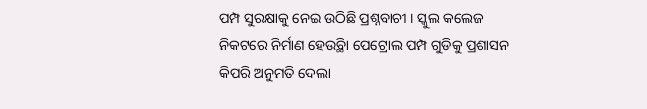ପମ୍ପ ସୁରକ୍ଷାକୁ ନେଇ ଉଠିଛି ପ୍ରଶ୍ନବାଚୀ । ସ୍କୁଲ କଲେଜ ନିକଟରେ ନିର୍ମାଣ ହେଉ୍ଥିବା ପେଟ୍ରୋଲ ପମ୍ପ ଗୁଡିକୁ ପ୍ରଶାସନ କିପରି ଅନୁମତି ଦେଲା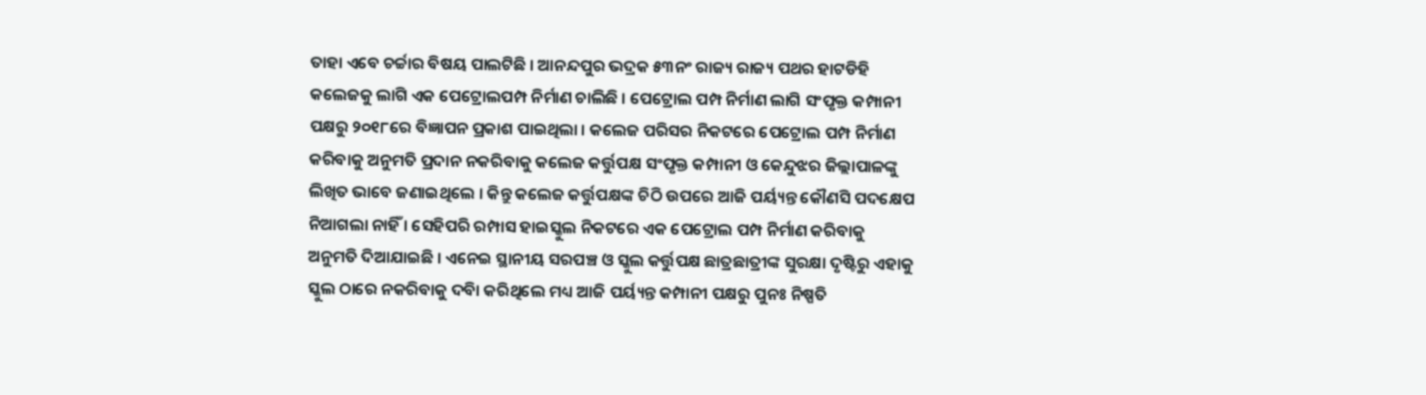ତାହା ଏବେ ଚର୍ଚ୍ଚାର ବିଷୟ ପାଲଟିଛି । ଆନନ୍ଦପୁର ଭଦ୍ରକ ୫୩ନଂ ରାଜ୍ୟ ରାଜ୍ୟ ପଥର ହାଟଡିହି କଲେଜକୁ ଲାଗି ଏକ ପେଟ୍ରୋଲପମ୍ପ ନିର୍ମାଣ ଚାଲିଛି । ପେଟ୍ରୋଲ ପମ୍ପ ନିର୍ମାଣ ଲାଗି ସଂପୃକ୍ତ କମ୍ପାନୀ ପକ୍ଷରୁ ୨୦୧୮ରେ ବିଜ୍ଞାପନ ପ୍ରକାଶ ପାଇଥିଲା । କଲେଜ ପରିସର ନିକଟରେ ପେଟ୍ରୋଲ ପମ୍ପ ନିର୍ମାଣ କରିବାକୁ ଅନୁମତି ପ୍ରଦାନ ନକରିବାକୁ କଲେଜ କର୍ତ୍ତୁପକ୍ଷ ସଂପୃକ୍ତ କମ୍ପାନୀ ଓ କେନ୍ଦୁଝର ଜିଲ୍ଲାପାଳଙ୍କୁ ଲିଖିତ ଭାବେ ଜଣାଇଥିଲେ । କିନ୍ତୁ କଲେଜ କର୍ତ୍ତୁପକ୍ଷଙ୍କ ଚିଠି ଉପରେ ଆଜି ପର୍ୟ୍ୟନ୍ତ କୌଣସି ପଦକ୍ଷେପ ନିଆଗଲା ନାହିଁ । ସେହିପରି ରମ୍ପାସ ହାଇସ୍କୁଲ ନିକଟରେ ଏକ ପେଟ୍ରୋଲ ପମ୍ପ ନିର୍ମାଣ କରିବାକୁ ଅନୁମତି ଦିଆଯାଇଛି । ଏନେଇ ସ୍ଥାନୀୟ ସରପଞ୍ଚ ଓ ସ୍କୁଲ କର୍ତ୍ତୁପକ୍ଷ ଛାତ୍ରଛାତ୍ରୀଙ୍କ ସୁରକ୍ଷା ଦୃଷ୍ଟିରୁ ଏହାକୁ ସ୍କୁଲ ଠାରେ ନକରିବାକୁ ଦବାି କରିଥିଲେ ମଧ୍ୟ ଆଜି ପର୍ୟ୍ୟନ୍ତ କମ୍ପାନୀ ପକ୍ଷରୁ ପୁନଃ ନିଷ୍ପତି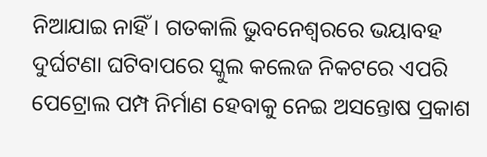ନିଆଯାଇ ନାହିଁ । ଗତକାଲି ଭୁବନେଶ୍ୱରରେ ଭୟାବହ ଦୁର୍ଘଟଣା ଘଟିବାପରେ ସ୍କୁଲ କଲେଜ ନିକଟରେ ଏପରି ପେଟ୍ରୋଲ ପମ୍ପ ନିର୍ମାଣ ହେବାକୁ ନେଇ ଅସନ୍ତୋଷ ପ୍ରକାଶ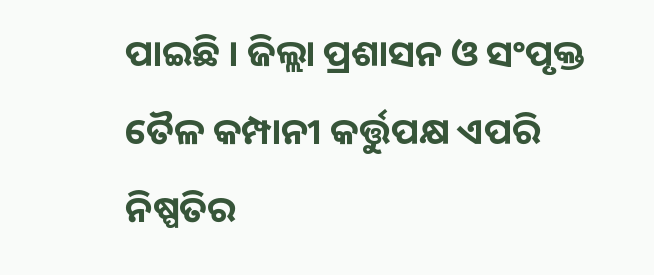ପାଇଛି । ଜିଲ୍ଲା ପ୍ରଶାସନ ଓ ସଂପୃକ୍ତ ତୈଳ କମ୍ପାନୀ କର୍ତ୍ତୁପକ୍ଷ ଏପରି ନିଷ୍ପତିର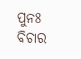ପୁନଃ ବିଚାର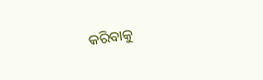କରିବାକୁ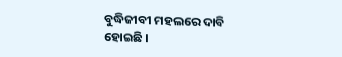ବୁଦ୍ଧିଜୀବୀ ମହଲରେ ଦାବି ହୋଇଛି ।